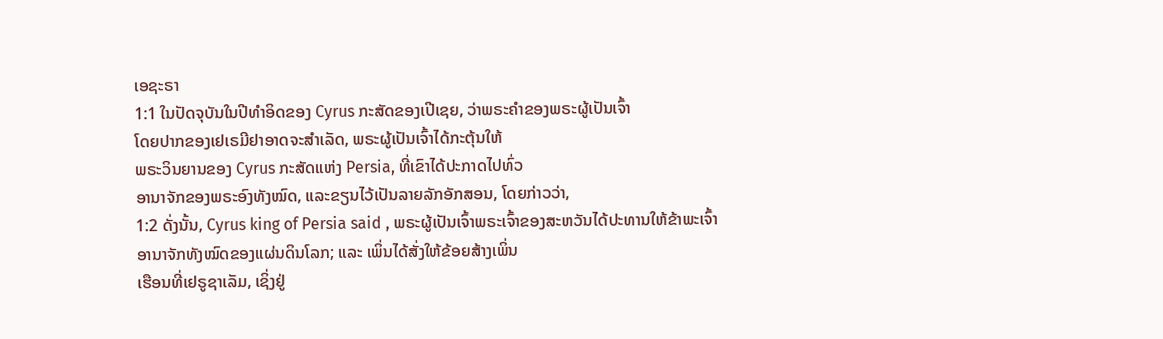ເອຊະຣາ
1:1 ໃນປັດຈຸບັນໃນປີທໍາອິດຂອງ Cyrus ກະສັດຂອງເປີເຊຍ, ວ່າພຣະຄໍາຂອງພຣະຜູ້ເປັນເຈົ້າ
ໂດຍປາກຂອງເຢເຣມີຢາອາດຈະສໍາເລັດ, ພຣະຜູ້ເປັນເຈົ້າໄດ້ກະຕຸ້ນໃຫ້
ພຣະວິນຍານຂອງ Cyrus ກະສັດແຫ່ງ Persia, ທີ່ເຂົາໄດ້ປະກາດໄປທົ່ວ
ອານາຈັກຂອງພຣະອົງທັງໝົດ, ແລະຂຽນໄວ້ເປັນລາຍລັກອັກສອນ, ໂດຍກ່າວວ່າ,
1:2 ດັ່ງນັ້ນ, Cyrus king of Persia said , ພຣະຜູ້ເປັນເຈົ້າພຣະເຈົ້າຂອງສະຫວັນໄດ້ປະທານໃຫ້ຂ້າພະເຈົ້າ
ອານາຈັກທັງໝົດຂອງແຜ່ນດິນໂລກ; ແລະ ເພິ່ນໄດ້ສັ່ງໃຫ້ຂ້ອຍສ້າງເພິ່ນ
ເຮືອນທີ່ເຢຣູຊາເລັມ, ເຊິ່ງຢູ່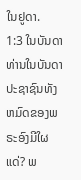ໃນຢູດາ.
1:3 ໃນບັນດາທ່ານໃນບັນດາປະຊາຊົນທັງຫມົດຂອງພຣະອົງມີໃຜແດ່? ພ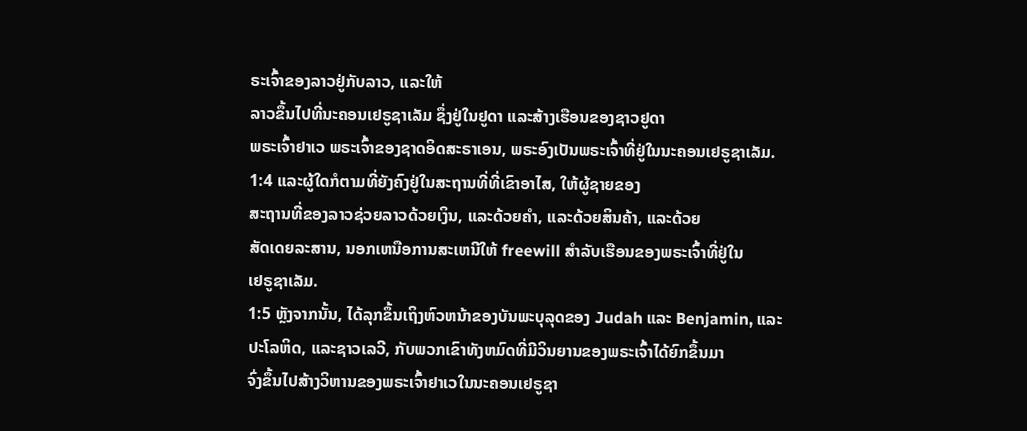ຣະເຈົ້າຂອງລາວຢູ່ກັບລາວ, ແລະໃຫ້
ລາວຂຶ້ນໄປທີ່ນະຄອນເຢຣູຊາເລັມ ຊຶ່ງຢູ່ໃນຢູດາ ແລະສ້າງເຮືອນຂອງຊາວຢູດາ
ພຣະເຈົ້າຢາເວ ພຣະເຈົ້າຂອງຊາດອິດສະຣາເອນ, ພຣະອົງເປັນພຣະເຈົ້າທີ່ຢູ່ໃນນະຄອນເຢຣູຊາເລັມ.
1:4 ແລະຜູ້ໃດກໍຕາມທີ່ຍັງຄົງຢູ່ໃນສະຖານທີ່ທີ່ເຂົາອາໄສ, ໃຫ້ຜູ້ຊາຍຂອງ
ສະຖານທີ່ຂອງລາວຊ່ວຍລາວດ້ວຍເງິນ, ແລະດ້ວຍຄໍາ, ແລະດ້ວຍສິນຄ້າ, ແລະດ້ວຍ
ສັດເດຍລະສານ, ນອກເຫນືອການສະເຫນີໃຫ້ freewill ສໍາລັບເຮືອນຂອງພຣະເຈົ້າທີ່ຢູ່ໃນ
ເຢຣູຊາເລັມ.
1:5 ຫຼັງຈາກນັ້ນ, ໄດ້ລຸກຂຶ້ນເຖິງຫົວຫນ້າຂອງບັນພະບຸລຸດຂອງ Judah ແລະ Benjamin, ແລະ
ປະໂລຫິດ, ແລະຊາວເລວີ, ກັບພວກເຂົາທັງຫມົດທີ່ມີວິນຍານຂອງພຣະເຈົ້າໄດ້ຍົກຂຶ້ນມາ
ຈົ່ງຂຶ້ນໄປສ້າງວິຫານຂອງພຣະເຈົ້າຢາເວໃນນະຄອນເຢຣູຊາ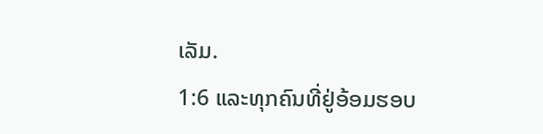ເລັມ.
1:6 ແລະທຸກຄົນທີ່ຢູ່ອ້ອມຮອບ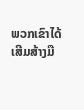ພວກເຂົາໄດ້ເສີມສ້າງມື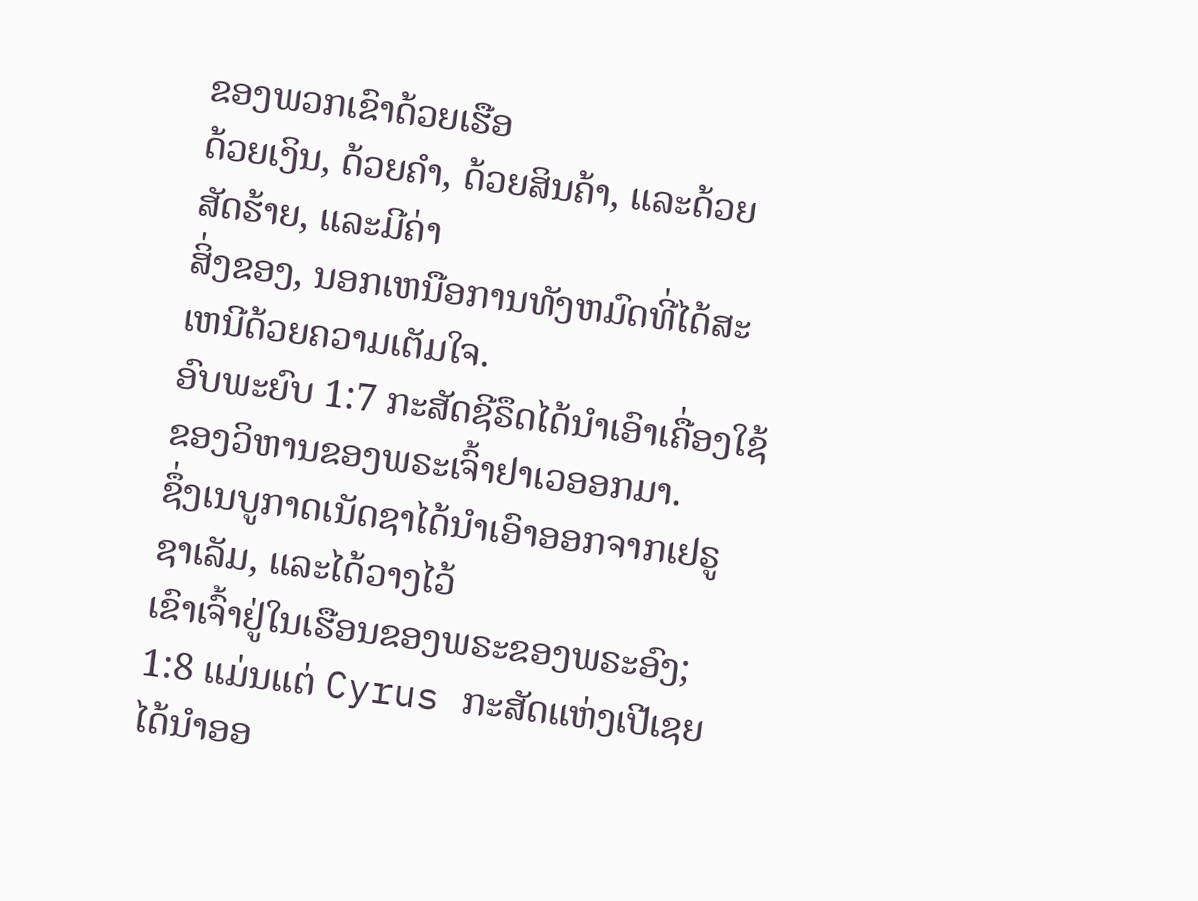ຂອງພວກເຂົາດ້ວຍເຮືອ
ດ້ວຍເງິນ, ດ້ວຍຄຳ, ດ້ວຍສິນຄ້າ, ແລະດ້ວຍສັດຮ້າຍ, ແລະມີຄ່າ
ສິ່ງຂອງ, ນອກເຫນືອການທັງຫມົດທີ່ໄດ້ສະເຫນີດ້ວຍຄວາມເຕັມໃຈ.
ອົບພະຍົບ 1:7 ກະສັດຊີຣຶດໄດ້ນຳເອົາເຄື່ອງໃຊ້ຂອງວິຫານຂອງພຣະເຈົ້າຢາເວອອກມາ.
ຊຶ່ງເນບູກາດເນັດຊາໄດ້ນໍາເອົາອອກຈາກເຢຣູຊາເລັມ, ແລະໄດ້ວາງໄວ້
ເຂົາເຈົ້າຢູ່ໃນເຮືອນຂອງພຣະຂອງພຣະອົງ;
1:8 ແມ່ນແຕ່ Cyrus ກະສັດແຫ່ງເປີເຊຍໄດ້ນໍາອອ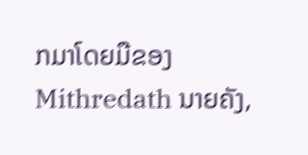ກມາໂດຍມືຂອງ
Mithredath ນາຍຄັງ,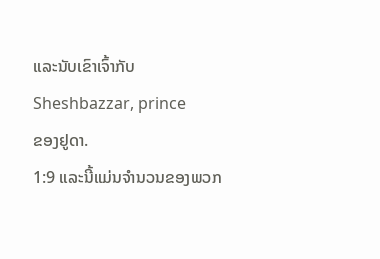ແລະນັບເຂົາເຈົ້າກັບ Sheshbazzar, prince
ຂອງຢູດາ.
1:9 ແລະນີ້ແມ່ນຈໍານວນຂອງພວກ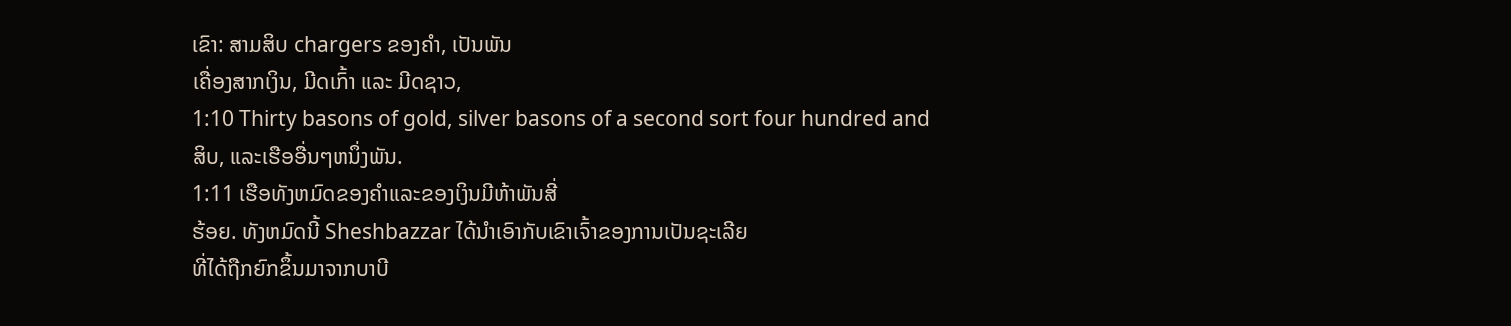ເຂົາ: ສາມສິບ chargers ຂອງຄໍາ, ເປັນພັນ
ເຄື່ອງສາກເງິນ, ມີດເກົ້າ ແລະ ມີດຊາວ,
1:10 Thirty basons of gold, silver basons of a second sort four hundred and
ສິບ, ແລະເຮືອອື່ນໆຫນຶ່ງພັນ.
1:11 ເຮືອທັງຫມົດຂອງຄໍາແລະຂອງເງິນມີຫ້າພັນສີ່
ຮ້ອຍ. ທັງຫມົດນີ້ Sheshbazzar ໄດ້ນໍາເອົາກັບເຂົາເຈົ້າຂອງການເປັນຊະເລີຍ
ທີ່ໄດ້ຖືກຍົກຂຶ້ນມາຈາກບາບີ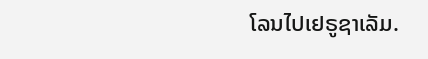ໂລນໄປເຢຣູຊາເລັມ.